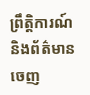ព្រឹត្តិការណ៍ និងព័ត៌មាន
ចេញ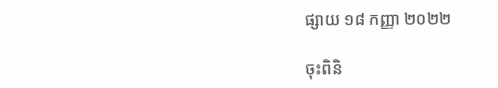ផ្សាយ ១៨ កញ្ញា ២០២២

ចុះពិនិ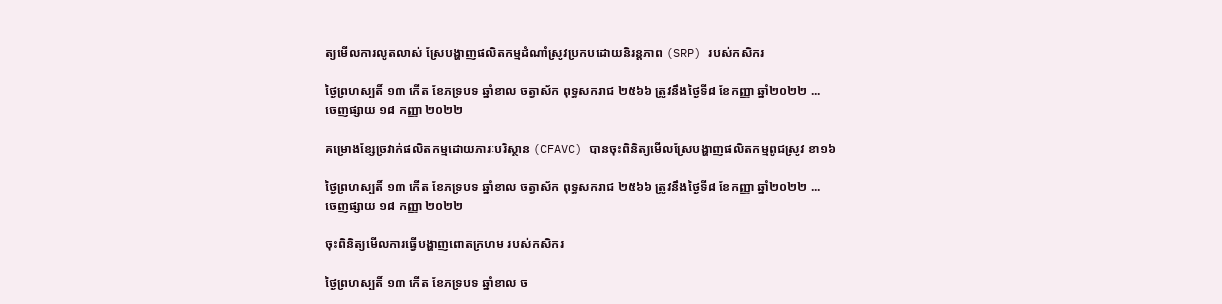ត្យមើលការលូតលាស់ ស្រែបង្ហាញផលិតកម្មដំណាំស្រូវប្រកបដោយនិរន្តភាព (SRP) របស់កសិករ

ថ្ងៃព្រហស្បតិ៍ ១៣ កើត ខែភទ្របទ ឆ្នាំខាល ចត្វាស័ក ពុទ្ធសករាជ ២៥៦៦ ត្រូវនឹងថ្ងៃទី៨ ខែកញ្ញា ឆ្នាំ២០២២ ...
ចេញផ្សាយ ១៨ កញ្ញា ២០២២

គម្រោងខ្សែច្រវាក់ផលិតកម្មដោយភារៈបរិស្ថាន (CFAVC) បានចុះពិនិត្យមើលស្រែបង្ហាញផលិតកម្មពូជស្រូវ ខា១៦

ថ្ងៃព្រហស្បតិ៍ ១៣ កើត ខែភទ្របទ ឆ្នាំខាល ចត្វាស័ក ពុទ្ធសករាជ ២៥៦៦ ត្រូវនឹងថ្ងៃទី៨ ខែកញ្ញា ឆ្នាំ២០២២ ...
ចេញផ្សាយ ១៨ កញ្ញា ២០២២

ចុះពិនិត្យមើលការធ្វេីបង្ហាញពោតក្រហម របស់កសិករ

ថ្ងៃព្រហស្បតិ៍ ១៣ កើត ខែភទ្របទ ឆ្នាំខាល ច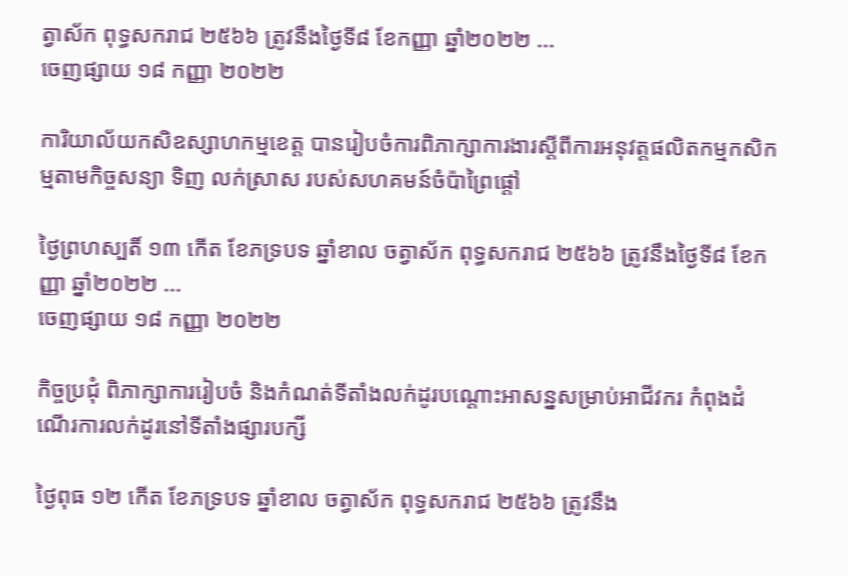ត្វាស័ក ពុទ្ធសករាជ ២៥៦៦ ត្រូវនឹងថ្ងៃទី៨ ខែកញ្ញា ឆ្នាំ២០២២ ...
ចេញផ្សាយ ១៨ កញ្ញា ២០២២

ការិយាល័យកសិឧស្សាហកម្មខេត្ត បានរៀបចំការពិភាក្សាការងារស្តីពីការអនុវត្តផលិតកម្មកសិកម្មតាមកិច្ចសន្យា ទិញ លក់ស្រាស របស់សហគមន៍ចំប៉ាព្រៃផ្ដៅ

ថ្ងៃព្រហស្បតិ៍ ១៣ កើត ខែភទ្របទ ឆ្នាំខាល ចត្វាស័ក ពុទ្ធសករាជ ២៥៦៦ ត្រូវនឹងថ្ងៃទី៨ ខែកញ្ញា ឆ្នាំ២០២២ ...
ចេញផ្សាយ ១៨ កញ្ញា ២០២២

កិច្ចប្រជុំ ពិភាក្សាការរៀបចំ និងកំណត់ទីតាំងលក់ដូរបណ្តោះអាសន្នសម្រាប់អាជីវករ កំពុងដំណើរការលក់ដូរនៅទីតាំងផ្សារបក្សី

ថ្ងៃពុធ ១២ កើត ខែភទ្របទ ឆ្នាំខាល ចត្វាស័ក ពុទ្ធសករាជ ២៥៦៦ ត្រូវនឹង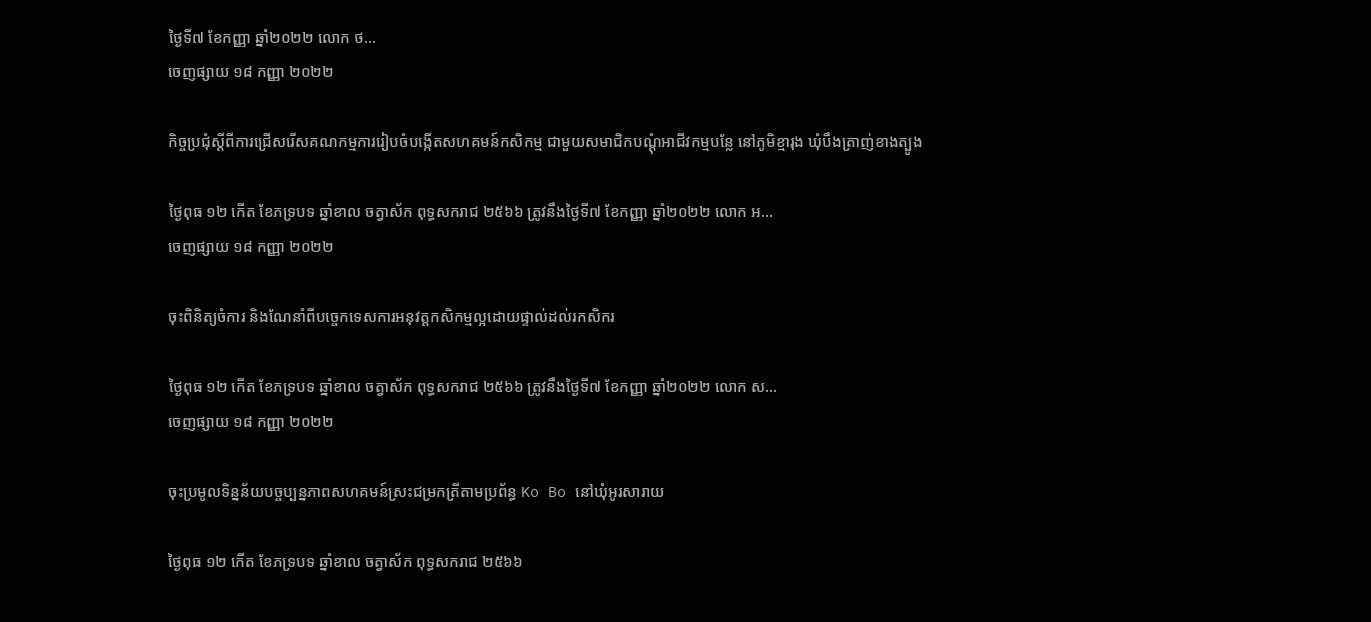ថ្ងៃទី៧ ខែកញ្ញា ឆ្នាំ២០២២ លោក ថ...
ចេញផ្សាយ ១៨ កញ្ញា ២០២២

កិច្ចប្រជុំស្តីពីការជ្រើសរើសគណកម្មការរៀបចំបង្កើតសហគមន៍កសិកម្ម ជាមួយសមាជិកបណ្តុំអាជីវកម្មបន្លែ នៅភូមិខ្មារុង ឃុំបឹងត្រាញ់ខាងត្បូង

ថ្ងៃពុធ ១២ កើត ខែភទ្របទ ឆ្នាំខាល ចត្វាស័ក ពុទ្ធសករាជ ២៥៦៦ ត្រូវនឹងថ្ងៃទី៧ ខែកញ្ញា ឆ្នាំ២០២២ លោក អ...
ចេញផ្សាយ ១៨ កញ្ញា ២០២២

ចុះពិនិត្យចំការ និងណែនាំពីបច្ចេកទេសការអនុវត្តកសិកម្មល្អដោយផ្ទាល់ដល់រកសិករ

ថ្ងៃពុធ ១២ កើត ខែភទ្របទ ឆ្នាំខាល ចត្វាស័ក ពុទ្ធសករាជ ២៥៦៦ ត្រូវនឹងថ្ងៃទី៧ ខែកញ្ញា ឆ្នាំ២០២២ លោក ស...
ចេញផ្សាយ ១៨ កញ្ញា ២០២២

ចុះប្រមូលទិន្នន័យបច្ចប្បន្នភាពសហគមន៍ស្រះជម្រកត្រីតាមប្រព័ន្ធ Ko Bo នៅឃុំអូរសារាយ

ថ្ងៃពុធ ១២ កើត ខែភទ្របទ ឆ្នាំខាល ចត្វាស័ក ពុទ្ធសករាជ ២៥៦៦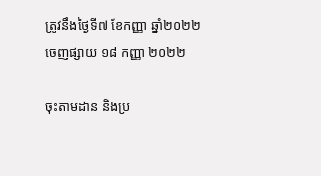ត្រូវនឹងថ្ងៃទី៧ ខែកញ្ញា ឆ្នាំ២០២២
ចេញផ្សាយ ១៨ កញ្ញា ២០២២

ចុះតាមដាន និងប្រ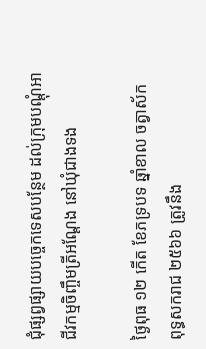ជុំផ្សព្វផ្សាយបច្ចេកទេសបន្ថែម ដល់ក្រុមបណ្ដុំអាជីវកម្មចិញ្ចឹមត្រីអណ្តែង នៅឃុំជាងទង

ថ្ងៃពុធ ១២ កើត ខែភទ្របទ ឆ្នាំខាល ចត្វាស័ក ពុទ្ធសករាជ ២៥៦៦ ត្រូវនឹង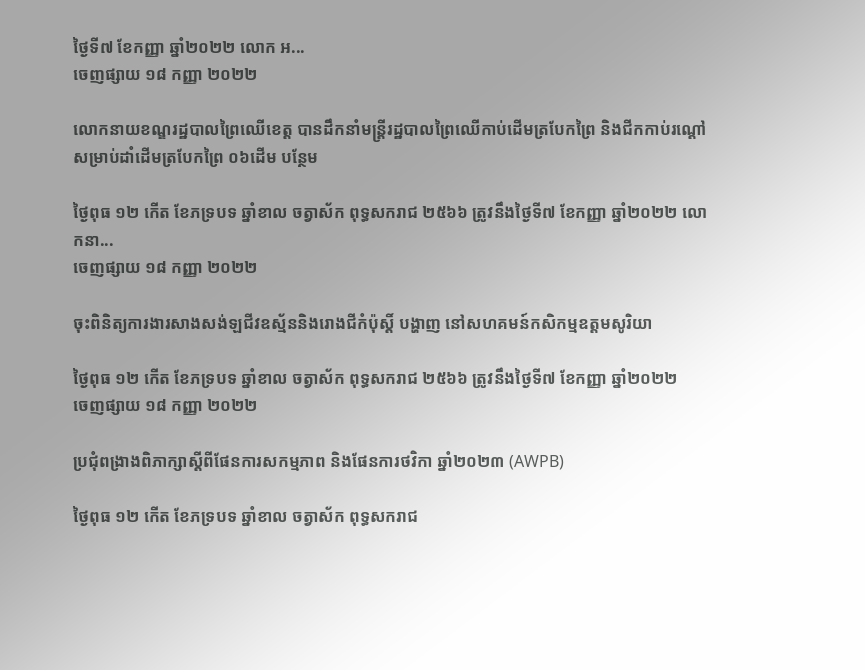ថ្ងៃទី៧ ខែកញ្ញា ឆ្នាំ២០២២ លោក អ...
ចេញផ្សាយ ១៨ កញ្ញា ២០២២

លោកនាយខណ្ឌរដ្ឋបាលព្រៃឈើខេត្ត បានដឹកនាំមន្ត្រីរដ្ឋបាលព្រៃឈើកាប់ដើមត្របែកព្រៃ និងជីកកាប់រណ្តៅសម្រាប់ដាំដើមត្របែកព្រៃ ០៦ដើម បន្ថែម

ថ្ងៃពុធ ១២ កើត ខែភទ្របទ ឆ្នាំខាល ចត្វាស័ក ពុទ្ធសករាជ ២៥៦៦ ត្រូវនឹងថ្ងៃទី៧ ខែកញ្ញា ឆ្នាំ២០២២ លោកនា...
ចេញផ្សាយ ១៨ កញ្ញា ២០២២

ចុះពិនិត្យការងារសាងសង់ឡជីវឧស្ម័ននិងរោងជីកំប៉ុស្តិ៍ បង្ហាញ នៅសហគមន៍កសិកម្មឧត្តមសូរិយា

ថ្ងៃពុធ ១២ កើត ខែភទ្របទ ឆ្នាំខាល ចត្វាស័ក ពុទ្ធសករាជ ២៥៦៦ ត្រូវនឹងថ្ងៃទី៧ ខែកញ្ញា ឆ្នាំ២០២២
ចេញផ្សាយ ១៨ កញ្ញា ២០២២

ប្រជុំពង្រាងពិភាក្សាស្តីពីផែនការសកម្មភាព និងផែនការថវិកា ឆ្នាំ២០២៣ (AWPB)

ថ្ងៃពុធ ១២ កើត ខែភទ្របទ ឆ្នាំខាល ចត្វាស័ក ពុទ្ធសករាជ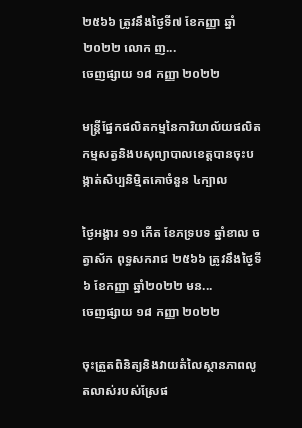២៥៦៦ ត្រូវនឹងថ្ងៃទី៧ ខែកញ្ញា ឆ្នាំ២០២២ លោក ញ...
ចេញផ្សាយ ១៨ កញ្ញា ២០២២

មន្រ្តីផ្នែកផលិតកម្មនៃការិយាល័យផលិតកម្មសត្វនិងបសុព្យាបាលខេត្តបានចុះបង្កាត់សិប្បនិមិ្មតគោចំនួន ៤ក្បាល

ថ្ងៃអង្គារ ១១ កើត ខែភទ្របទ ឆ្នាំខាល ចត្វាស័ក ពុទ្ធសករាជ ២៥៦៦ ត្រូវនឹងថ្ងៃទី៦ ខែកញ្ញា ឆ្នាំ២០២២ មន...
ចេញផ្សាយ ១៨ កញ្ញា ២០២២

ចុះត្រួតពិនិត្យនិងវាយតំលៃស្ថានភាពលូតលាស់របស់ស្រែផ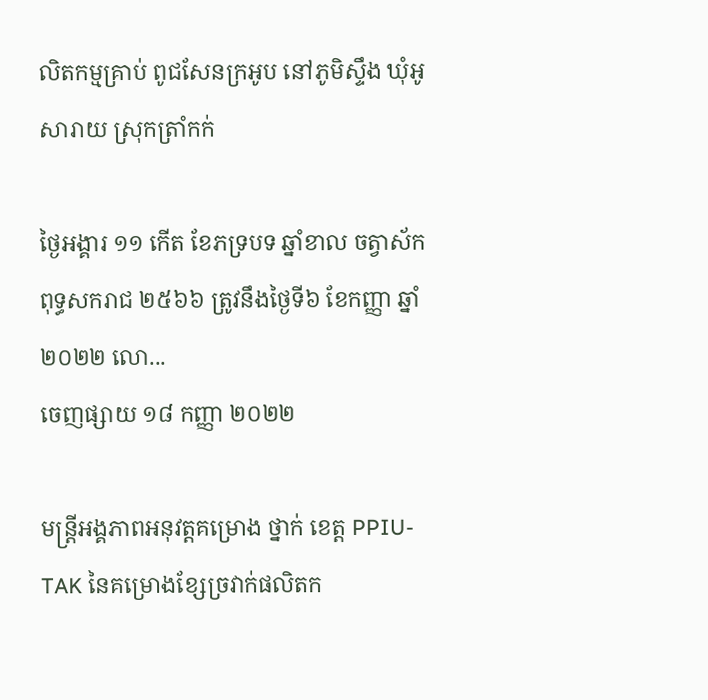លិតកម្មគ្រាប់ ពូជសែនក្រអូប នៅភូមិស្ទឹង ឃុំអូសារាយ ស្រុកត្រាំកក់

ថ្ងៃអង្គារ ១១ កើត ខែភទ្របទ ឆ្នាំខាល ចត្វាស័ក ពុទ្ធសករាជ ២៥៦៦ ត្រូវនឹងថ្ងៃទី៦ ខែកញ្ញា ឆ្នាំ២០២២ លោ...
ចេញផ្សាយ ១៨ កញ្ញា ២០២២

មន្រ្តីអង្គភាពអនុវត្តគម្រោង ថ្នាក់ ខេត្ត PPIU-TAK នៃគម្រោងខ្សែច្រវាក់ផលិតក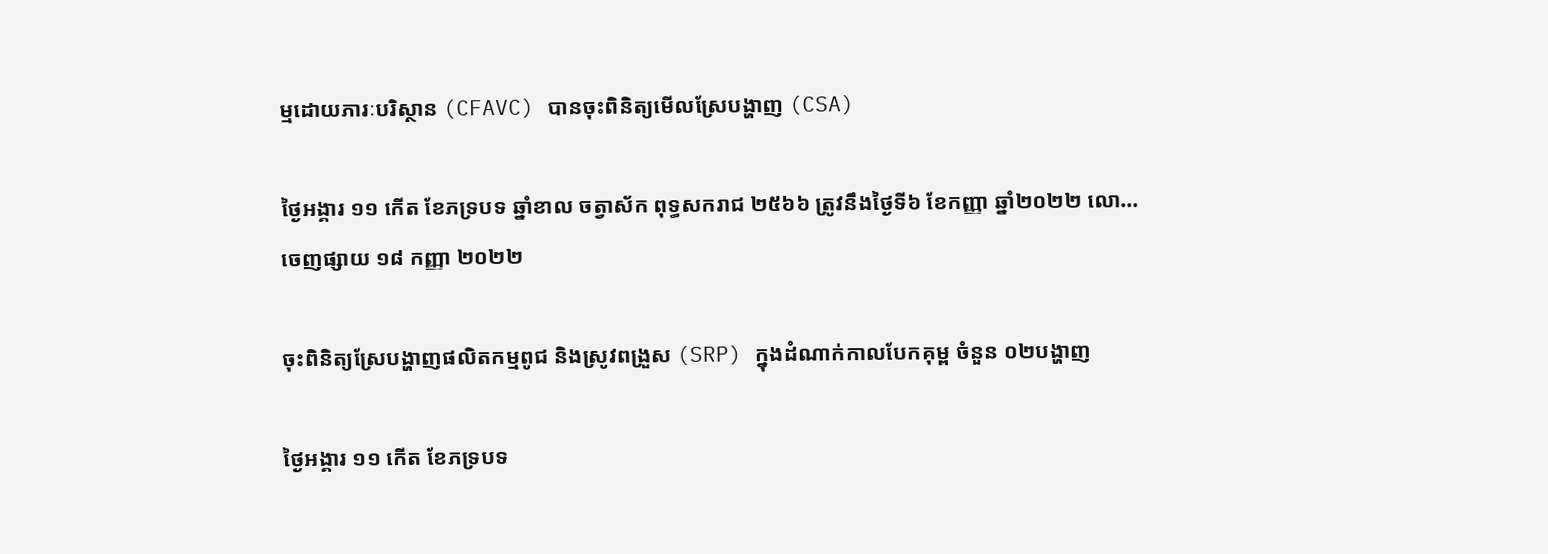ម្មដោយភារៈបរិស្ថាន (CFAVC) បានចុះពិនិត្យមើលស្រែបង្ហាញ (CSA)

ថ្ងៃអង្គារ ១១ កើត ខែភទ្របទ ឆ្នាំខាល ចត្វាស័ក ពុទ្ធសករាជ ២៥៦៦ ត្រូវនឹងថ្ងៃទី៦ ខែកញ្ញា ឆ្នាំ២០២២ លោ...
ចេញផ្សាយ ១៨ កញ្ញា ២០២២

ចុះពិនិត្យស្រែបង្ហាញផលិតកម្មពូជ និងស្រូវពង្រួស (SRP) ក្នុងដំណាក់កាលបែកគុម្ព ចំនួន ០២បង្ហាញ

ថ្ងៃអង្គារ ១១ កើត ខែភទ្របទ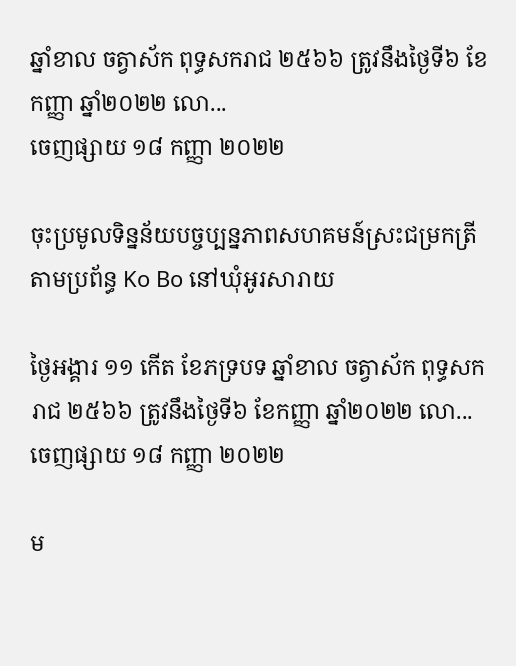ឆ្នាំខាល ចត្វាស័ក ពុទ្ធសករាជ ២៥៦៦ ត្រូវនឹងថ្ងៃទី៦ ខែកញ្ញា ឆ្នាំ២០២២ លោ...
ចេញផ្សាយ ១៨ កញ្ញា ២០២២

ចុះប្រមូលទិន្នន័យបច្ចប្បន្នភាពសហគមន៍ស្រះជម្រកត្រីតាមប្រព័ន្ធ Ko Bo នៅឃុំអូរសារាយ

ថ្ងៃអង្គារ ១១ កើត ខែភទ្របទ ឆ្នាំខាល ចត្វាស័ក ពុទ្ធសករាជ ២៥៦៦ ត្រូវនឹងថ្ងៃទី៦ ខែកញ្ញា ឆ្នាំ២០២២ លោ...
ចេញផ្សាយ ១៨ កញ្ញា ២០២២

ម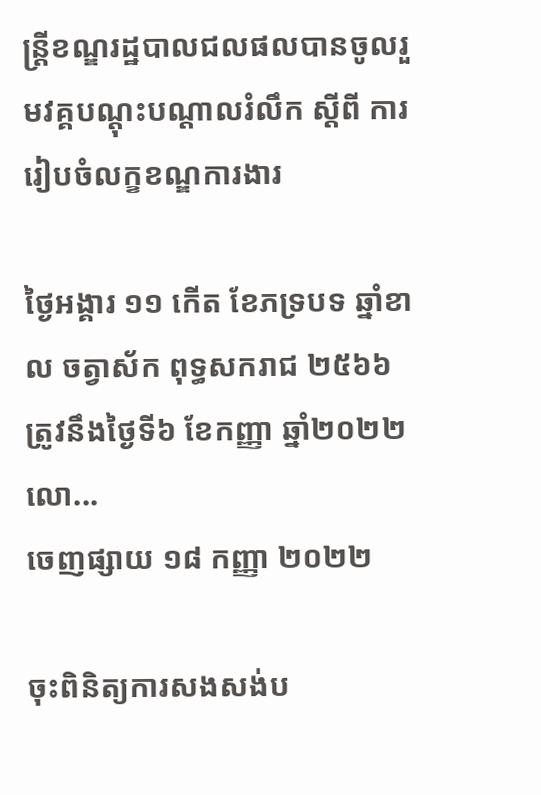ន្ត្រីខណ្ឌរដ្ឋបាលជលផលបានចូលរួមវគ្គបណ្តុះបណ្តាលរំលឹក ស្ដីពី ការរៀបចំលក្ខខណ្ឌការងារ

ថ្ងៃអង្គារ ១១ កើត ខែភទ្របទ ឆ្នាំខាល ចត្វាស័ក ពុទ្ធសករាជ ២៥៦៦ ត្រូវនឹងថ្ងៃទី៦ ខែកញ្ញា ឆ្នាំ២០២២ លោ...
ចេញផ្សាយ ១៨ កញ្ញា ២០២២

ចុះពិនិត្យការសងសង់ប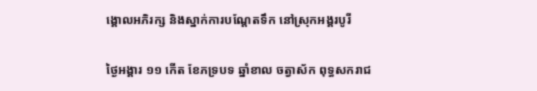ង្គោលអភិរក្ស និងស្នាក់ការបណ្តែតទឹក នៅស្រុកអង្គរបូរី

ថ្ងៃអង្គារ ១១ កើត ខែភទ្របទ ឆ្នាំខាល ចត្វាស័ក ពុទ្ធសករាជ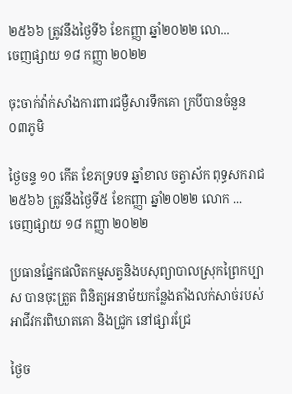២៥៦៦ ត្រូវនឹងថ្ងៃទី៦ ខែកញ្ញា ឆ្នាំ២០២២ លោ...
ចេញផ្សាយ ១៨ កញ្ញា ២០២២

ចុះចាក់វ៉ាក់សាំងការពារជម្ងឺសារទឹកគោ ក្របីបានចំនួន ០៣ភូមិ

ថ្ងៃចន្ទ ១០ កើត ខែភទ្របទ ឆ្នាំខាល ចត្វាស័ក ពុទ្ធសករាជ ២៥៦៦ ត្រូវនឹងថ្ងៃទី៥ ខែកញ្ញា ឆ្នាំ២០២២ លោក ...
ចេញផ្សាយ ១៨ កញ្ញា ២០២២

ប្រធានផ្នែកផលិតកម្មសត្វនិងបសុព្យាបាលស្រុកព្រៃកប្បាស បានចុះត្រួត ពិនិត្យអនាម័យកន្លែងតាំងលក់សាច់របស់អាជីវករពិឃាតគោ និងជ្រូក នៅផ្សារជ្រែ

ថ្ងៃច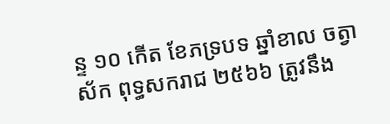ន្ទ ១០ កើត ខែភទ្របទ ឆ្នាំខាល ចត្វាស័ក ពុទ្ធសករាជ ២៥៦៦ ត្រូវនឹង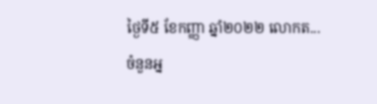ថ្ងៃទី៥ ខែកញ្ញា ឆ្នាំ២០២២ លោកត...
ចំនួនអ្ន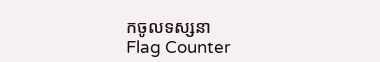កចូលទស្សនា
Flag Counter